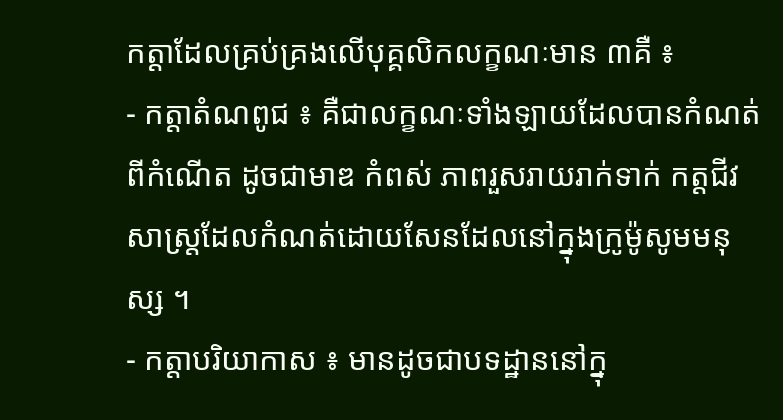កត្តាដែលគ្រប់គ្រងលើបុគ្គលិកលក្ខណៈមាន ៣គឺ ៖
- កត្តាតំណពូជ ៖ គឺជាលក្ខណៈទាំងឡាយដែលបានកំណត់ពីកំណើត ដូចជាមាឌ កំពស់ ភាពរួសរាយរាក់ទាក់ កត្តជីវសាស្ត្រដែលកំណត់ដោយសែនដែលនៅក្នុងក្រូម៉ូសូមមនុស្ស ។
- កត្តាបរិយាកាស ៖ មានដូចជាបទដ្ឋាននៅក្នុ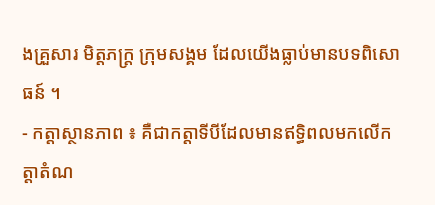ងគ្រួសារ មិត្តភក្ត្រ ក្រុមសង្គម ដែលយើងធ្លាប់មានបទពិសោធន៍ ។
- កត្តាស្ថានភាព ៖ គឺជាកត្តាទីបីដែលមានឥទ្ធិពលមកលើកត្តាតំណ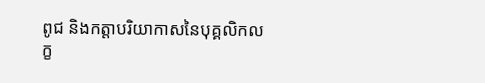ពូជ និងកត្តាបរិយាកាសនៃបុគ្គលិកលក្ខ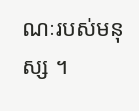ណៈរបស់មនុស្ស ។